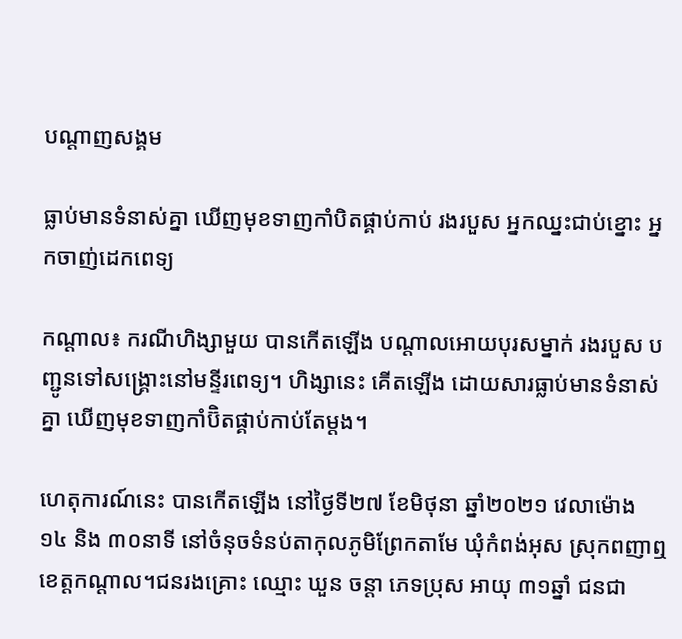បណ្តាញសង្គម

ធ្លាប់មានទំនាស់គ្នា ឃើញមុខទាញកាំបិតផ្គាប់កាប់ រងរបួស អ្នកឈ្នះជាប់ខ្នោះ អ្នកចាញ់ដេកពេទ្យ

កណ្តាល៖ ករណីហិង្សាមួយ បានកើតឡើង បណ្តាលអោយបុរសម្នាក់ រងរបួស បញ្ជូនទៅសង្គ្រោះនៅមន្ទីរពេទ្យ។ ហិង្សានេះ គើតឡើង ដោយសារធ្លាប់មានទំនាស់គ្នា ឃើញមុខទាញកាំប៊ិតផ្គាប់កាប់តែម្តង។

ហេតុការណ៍នេះ បានកើតឡើង នៅថ្ងៃទី២៧ ខែមិថុនា ឆ្នាំ២០២១ វេលាម៉ោង ១៤ និង ៣០នាទី នៅចំនុចទំនប់តាកុលភូមិព្រែកតាមែ ឃុំកំពង់អុស ស្រុកពញាឮ ខេត្តកណ្តាល។ជនរងគ្រោះ ឈ្មោះ ឃួន ចន្តា ភេទប្រុស អាយុ ៣១ឆ្នាំ ជនជា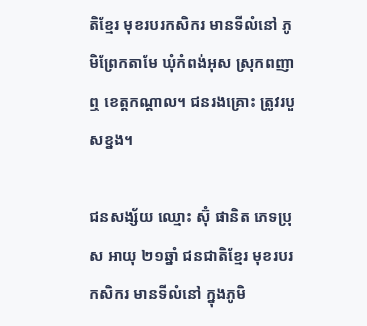តិខ្មែរ មុខរបរកសិករ មានទីលំនៅ ភូមិព្រែកតាមែ ឃុំកំពង់អុស ស្រុកពញាឮ ខេត្តកណ្តាល។ ជនរងគ្រោះ ត្រូវរបួសខ្នង។

ជនសង្ស័យ ឈ្មោះ ស៊ុំ ផានិត ភេទប្រុស អាយុ ២១ឆ្នាំ ជនជាតិខ្មែរ មុខរបរកសិករ មានទីលំនៅ ក្នុងភូមិ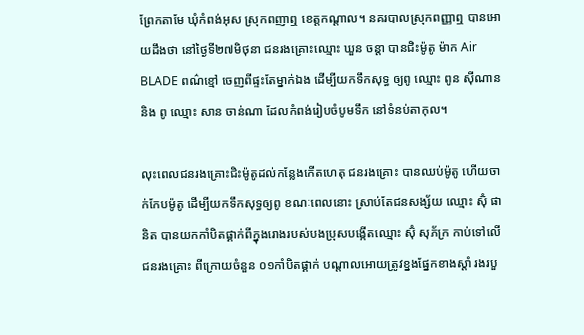ព្រែកតាមែ ឃុំកំពង់អុស ស្រុកពញាឮ ខេត្តកណ្តាល។ នគរបាលស្រុកពញ្ញាឮ បានអោយដឹងថា នៅថ្ងៃទី២៧មិថុនា ជនរងគ្រោះឈ្មោះ ឃួន ចន្តា បានជិះម៉ូតូ ម៉ាក Air BLADE ពណ៌ខ្មៅ ចេញពីផ្ទះតែម្នាក់ឯង ដើម្បីយកទឹកសុទ្ធ ឲ្យពូ ឈ្មោះ ពូន ស៊ីណាន និង ពូ ឈ្មោះ សាន ចាន់ណា ដែលកំពង់រៀបចំបូមទឹក នៅទំនប់តាកុល។

លុះពេលជនរងគ្រោះជិះម៉ូតូដល់កន្លែងកើតហេតុ ជនរងគ្រោះ បានឈប់ម៉ូតូ ហើយចាក់កែបម៉ូតូ ដើម្បីយកទឹកសុទ្ធឲ្យពូ ខណៈពេលនោះ ស្រាប់តែជនសង្ស័យ ឈ្មោះ ស៊ុំ ផានិត បានយកកាំបិតផ្គាក់ពីក្នុងរោងរបស់បងប្រុសបង្កើតឈ្មោះ ស៊ុំ សុភ័ក្រ កាប់ទៅលើជនរងគ្រោះ ពីក្រោយចំនួន ០១កាំបិតផ្គាក់ បណ្តាលអោយត្រូវខ្នងផ្នែកខាងស្តាំ រងរបួ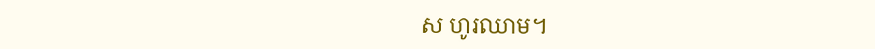ស ហូរឈាម។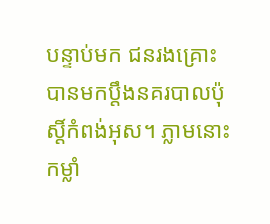បន្ទាប់មក ជនរងគ្រោះ បានមកប្តឹងនគរបាលប៉ុស្តិ៍កំពង់អុស។ ភ្លាមនោះ កម្លាំ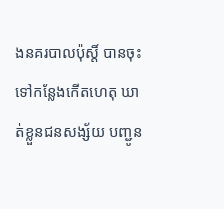ងនគរបាលប៉ុស្តិ៍ បានចុះទៅកន្លែងកើតហេតុ ឃាត់ខ្លួនជនសង្ស័យ បញ្ជូន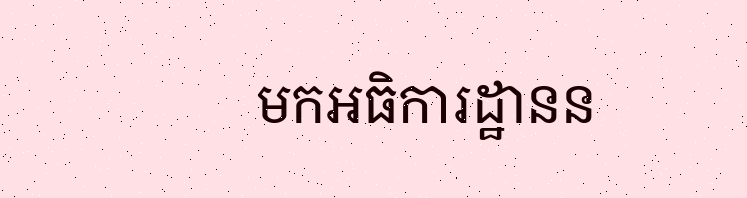មកអធិការដ្ឋានន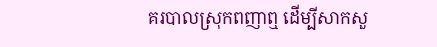គរបាលស្រុកពញាឮ ដើម្បីសាកសួ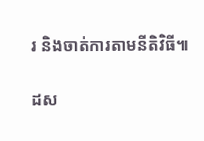រ និងចាត់ការតាមនីតិវិធី៕

ដស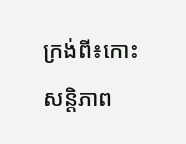ក្រង់ពី៖កោះសន្តិភាព